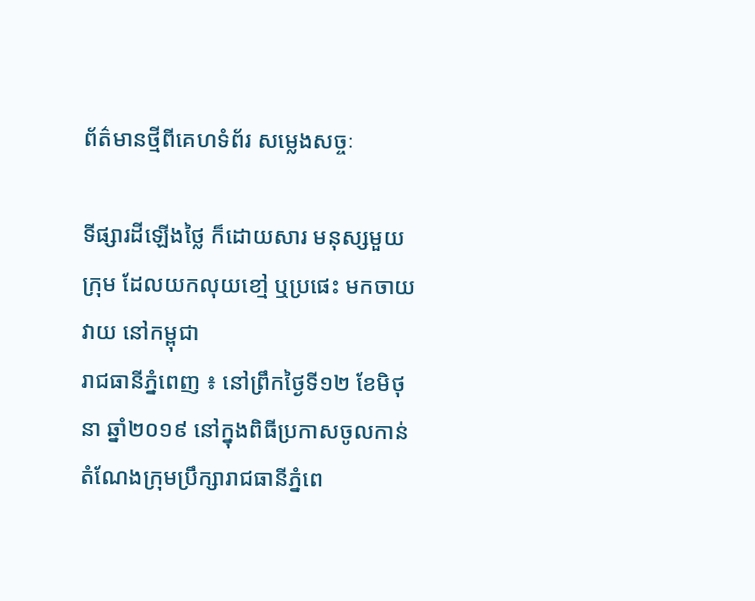ព័ត៌មានថ្មីពីគេហទំព័រ សម្លេងសច្ចៈ

ទីផ្សារដីឡើងថ្លៃ ក៏ដោយសារ មនុស្សមួយក្រុម ដែលយកលុយខៅ្ម ឬប្រផេះ មកចាយវាយ នៅកម្ពុជា
រាជធានីភ្នំពេញ ៖ នៅព្រឹកថ្ងៃទី១២ ខែមិថុនា ឆ្នាំ២០១៩ នៅក្នុងពិធីប្រកាសចូលកាន់តំណែងក្រុមប្រឹក្សារាជធានីភ្នំពេ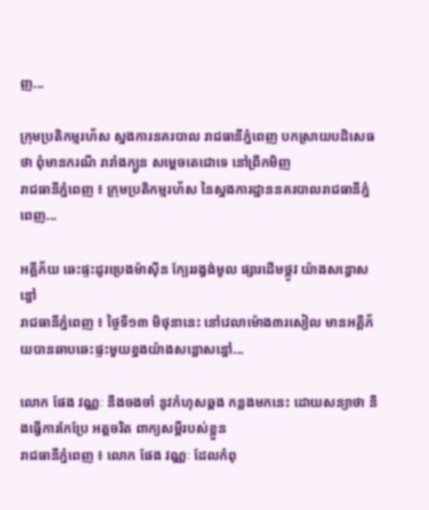ញ...

ក្រុមប្រតិកម្មរហ័ស ស្នងការនគរបាល រាជធានីភ្នំពេញ បកស្រាយបដិសេធថា ពុំមានករណី រារាំងក្បួន សម្តេចតេជោទេ នៅព្រឹកមិញ
រាជធានីភ្នំពេញ ៖ ក្រុមប្រតិកម្មរហ័ស នៃស្នងការដ្ឋាននគរបាលរាជធានីភ្នំពេញ...

អគ្គីភ័យ ឆេះផ្ទះដូរប្រេងម៉ាស៊ីន ក្បែររង្វង់មូល ផ្សារដើមថ្កូវ យ៉ាងសន្ធោសន្ធៅ
រាជធានីភ្នំពេញ ៖ ថ្ងៃទី១៣ មិថុនានេះ នៅវេលាម៉ោង៣រសៀល មានអគ្គីភ័យបានឆាបឆេះផ្ទះមួយខ្នងយ៉ាងសន្ធោសន្ធៅ...

លោក ផែង វណ្ណៈ នឹងចងចាំ នូវកំហុសឆ្គង កន្លងមកនេះ ដោយសន្យាថា នឹងធ្វើការកែប្រែ អត្តចរិត ពាក្យសម្តីរបស់ខ្លួន
រាជធានីភ្នំពេញ ៖ លោក ផែង វណ្ណៈ ដែលកំពុ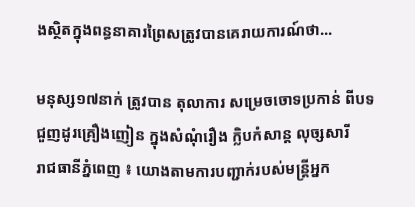ងស្ថិតក្នុងពន្ធនាគារព្រៃសត្រូវបានគេរាយការណ៍ថា...

មនុស្ស១៧នាក់ ត្រូវបាន តុលាការ សម្រេចចោទប្រកាន់ ពីបទជួញដូរគ្រឿងញៀន ក្នុងសំណុំរឿង ក្លិបកំសាន្ត លុច្សសារី
រាជធានីភ្នំពេញ ៖ យោងតាមការបញ្ជាក់របស់មន្ត្រីអ្នក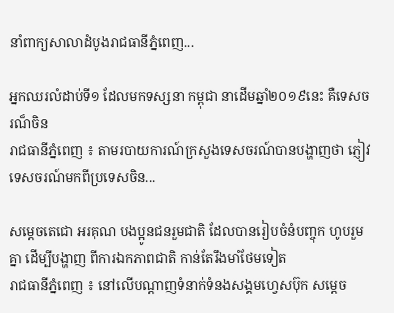នាំពាក្យសាលាដំបូងរាជធានីភ្នំពេញ...

អ្នកឈរលំដាប់ទី១ ដែលមកទស្សនា កម្ពុជា នាដើមឆ្នាំ២០១៩នេះ គឺទេសចរណ៏ចិន
រាជធានីភ្នំពេញ ៖ តាមរបាយការណ៍ក្រសួងទេសចរណ៍បានបង្ហាញថា ភ្ញៀវទេសចរណ៍មកពីប្រទេសចិន...

សម្ដេចតេជោ អរគុណ បងប្អូនជនរួមជាតិ ដែលបានរៀបចំនំបញ្ចុក ហូបរួមគ្នា ដើម្បីបង្ហាញ ពីការឯកភាពជាតិ កាន់តែរឹងមាំថែមទៀត
រាជធានីភ្នំពេញ ៖ នៅលើបណ្ដាញទំនាក់ទំនងសង្គមហ្វេសប៊ុក សម្ដេច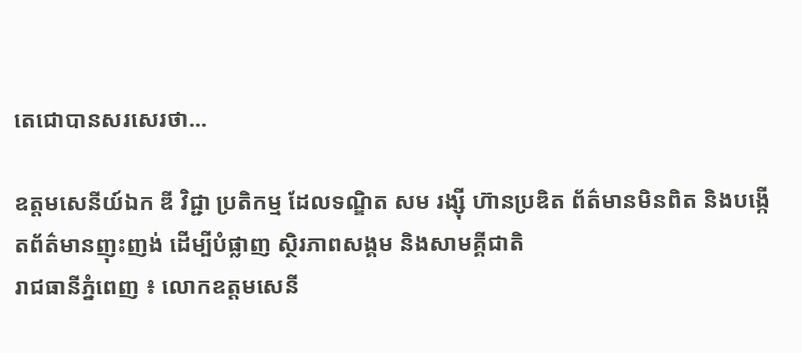តេជោបានសរសេរថា...

ឧត្តមសេនីយ៍ឯក ឌី វិជ្ជា ប្រតិកម្ម ដែលទណ្ឌិត សម រង្ស៊ី ហ៊ានប្រឌិត ព័ត៌មានមិនពិត និងបង្កើតព័ត៌មានញុះញង់ ដើម្បីបំផ្លាញ ស្ថិរភាពសង្គម និងសាមគ្គីជាតិ
រាជធានីភ្នំពេញ ៖ លោកឧត្តមសេនី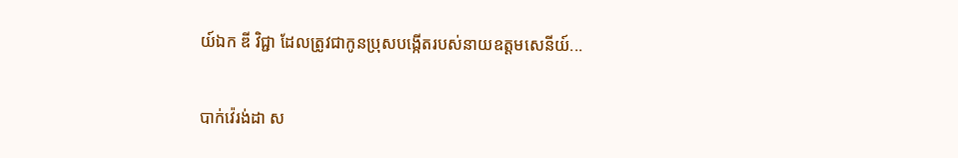យ៍ឯក ឌី វិជ្ជា ដែលត្រូវជាកូនប្រុសបង្កើតរបស់នាយឧត្តមសេនីយ៍...

បាក់វ៉េរង់ដា ស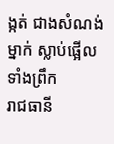ង្កត់ ជាងសំណង់ម្នាក់ ស្លាប់ផ្អើលទាំងព្រឹក
រាជធានី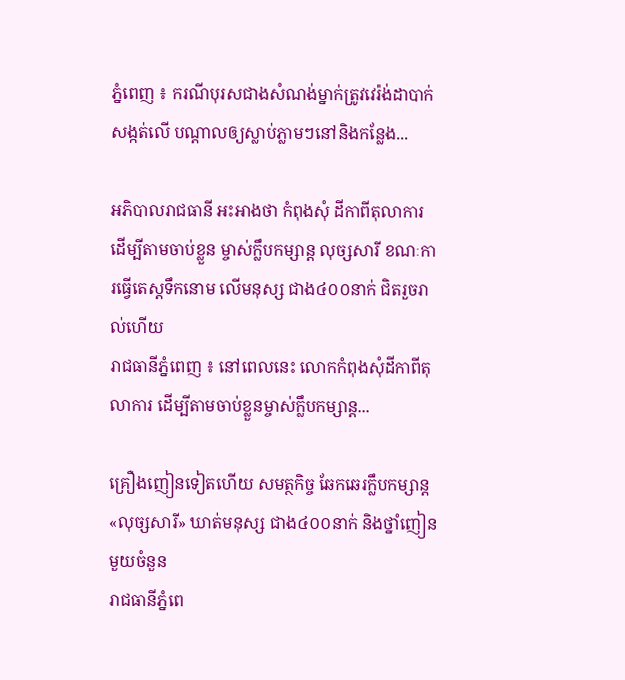ភ្នំពេញ ៖ ករណីបុរសជាងសំណង់ម្នាក់ត្រូវវេរ៉ង់ដាបាក់សង្កត់លើ បណ្តាលឲ្យស្លាប់ភ្លាមៗនៅនិងកន្លែង...

អភិបាលរាជធានី អះអាងថា កំពុងសុំ ដីកាពីតុលាការ ដើម្បីតាមចាប់ខ្លួន ម្ចាស់ក្លឹបកម្សាន្ដ លុច្សសារី ខណៈការធ្វើតេស្ដទឹកនោម លើមនុស្ស ជាង៤០០នាក់ ជិតរួចរាល់ហើយ
រាជធានីភ្នំពេញ ៖ នៅពេលនេះ លោកកំពុងសុំដីកាពីតុលាការ ដើម្បីតាមចាប់ខ្លួនម្ចាស់ក្លឹបកម្សាន្ដ...

គ្រឿងញៀនទៀតហើយ សមត្ថកិច្ច ឆែកឆេរក្លឹបកម្សាន្ត «លុច្សសារី» ឃាត់មនុស្ស ជាង៤០០នាក់ និងថ្នាំញៀនមួយចំនួន
រាជធានីភ្នំពេ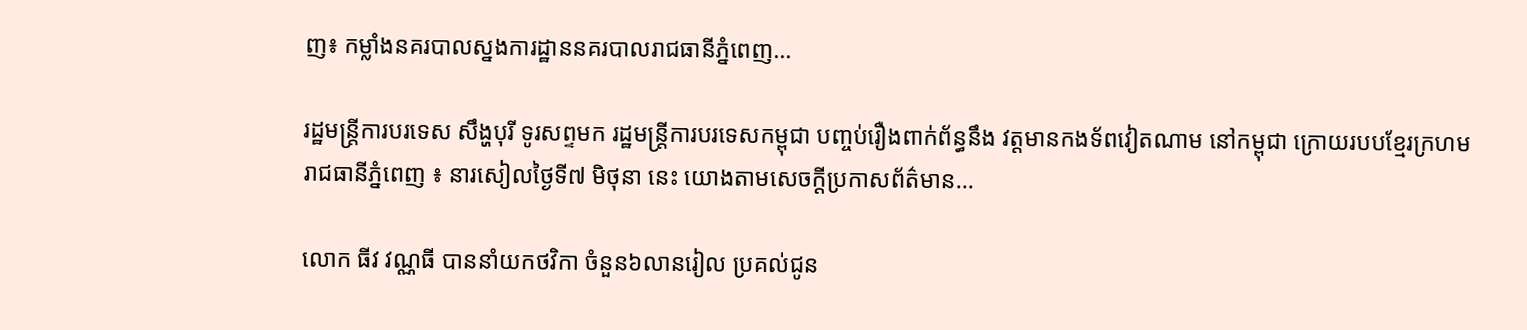ញ៖ កម្លាំងនគរបាលស្នងការដ្ឋាននគរបាលរាជធានីភ្នំពេញ...

រដ្ឋមន្ត្រីការបរទេស សឹង្ហបុរី ទូរសព្ទមក រដ្ឋមន្ត្រីការបរទេសកម្ពុជា បញ្ចប់រឿងពាក់ព័ន្ធនឹង វត្តមានកងទ័ពវៀតណាម នៅកម្ពុជា ក្រោយរបបខ្មែរក្រហម
រាជធានីភ្នំពេញ ៖ នារសៀលថ្ងៃទី៧ មិថុនា នេះ យោងតាមសេចក្ដីប្រកាសព័ត៌មាន...

លោក ធីវ វណ្ណធី បាននាំយកថវិកា ចំនួន៦លានរៀល ប្រគល់ជូន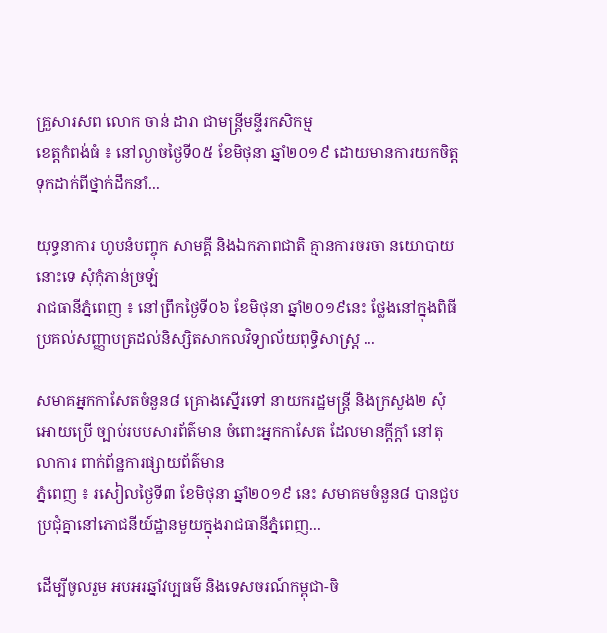គ្រួសារសព លោក ចាន់ ដារា ជាមន្ត្រីមន្ទីរកសិកម្ម
ខេត្តកំពង់ធំ ៖ នៅល្ងាចថ្ងៃទី០៥ ខែមិថុនា ឆ្នាំ២០១៩ ដោយមានការយកចិត្តទុកដាក់ពីថ្នាក់ដឹកនាំ...

យុទ្ធនាការ ហូបនំបញ្ចុក សាមគ្គី និងឯកភាពជាតិ គ្មានការចរចា នយោបាយនោះទេ សុំកុំភាន់ច្រឡំ
រាជធានីភ្នំពេញ ៖ នៅព្រឹកថ្ងៃទី០៦ ខែមិថុនា ឆ្នាំ២០១៩នេះ ថ្លែងនៅក្នុងពិធីប្រគល់សញ្ញាបត្រដល់និស្សិតសាកលវិទ្យាល័យពុទ្ធិសាស្ត្រ ...

សមាគអ្នកកាសែតចំនួន៨ គ្រោងស្នើរទៅ នាយករដ្ឋមន្ត្រី និងក្រសួង២ សុំអោយប្រើ ច្បាប់របបសារព័ត៌មាន ចំពោះអ្នកកាសែត ដែលមានក្តីក្តាំ នៅតុលាការ ពាក់ព័ន្ឋការផ្សាយព័ត៌មាន
ភ្នំពេញ ៖ រសៀលថ្ងៃទី៣ ខែមិថុនា ឆ្នាំ២០១៩ នេះ សមាគមចំនួន៨ បានជួបប្រជុំគ្នានៅភោជនីយ៍ដ្ឋានមួយក្នុងរាជធានីភ្នំពេញ...

ដើម្បីចូលរួម អបអរឆ្នាំវប្បធម៌ និងទេសចរណ៍កម្ពុជា-ចិ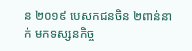ន ២០១៩ បេសកជនចិន ២ពាន់នាក់ មកទស្សនកិច្ច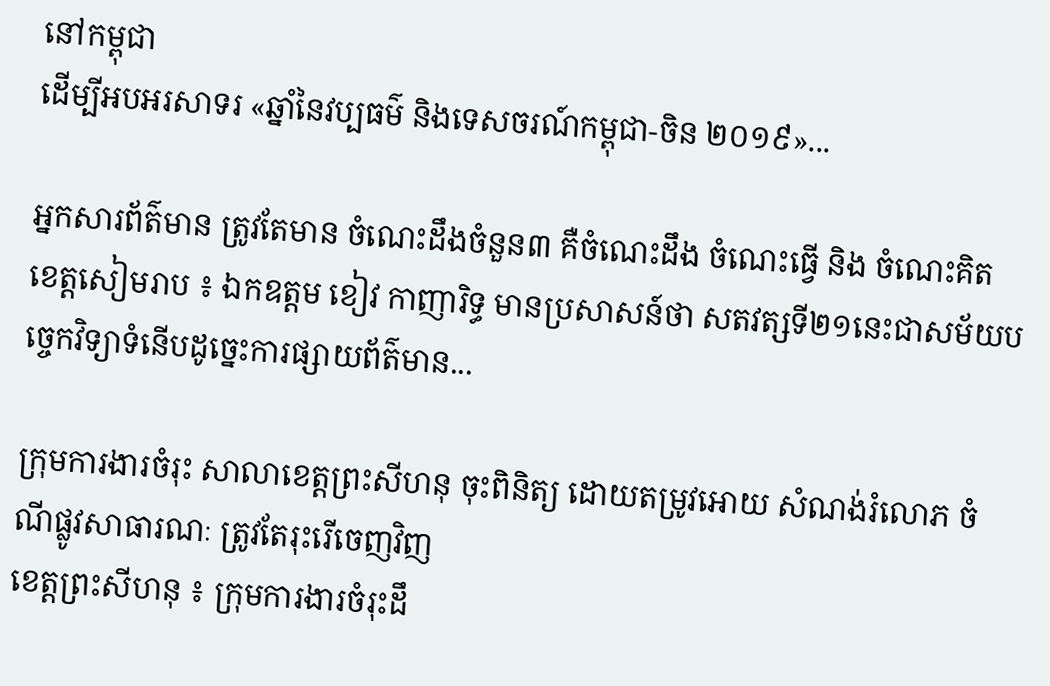នៅកម្ពុជា
ដើម្បីអបអរសាទរ «ឆ្នាំនៃវប្បធម៌ និងទេសចរណ៍កម្ពុជា-ចិន ២០១៩»...

អ្នកសារព័ត៌មាន ត្រូវតែមាន ចំណេះដឹងចំនួន៣ គឺចំណេះដឹង ចំណេះធ្វើ និង ចំណេះគិត
ខេត្តសៀមរាប ៖ ឯកឧត្តម ខៀវ កាញារិទ្ធ មានប្រសាសន៍ថា សតវត្សទី២១នេះជាសម័យបច្ចេកវិទ្យាទំនើបដូច្នេះការផ្សាយព័ត៌មាន...

ក្រុមការងារចំរុះ សាលាខេត្តព្រះសីហនុ ចុះពិនិត្យ ដោយតម្រូវអោយ សំណង់រំលោភ ចំណីផ្លូវសាធារណៈ ត្រូវតែរុះរើចេញវិញ
ខេត្តព្រះសីហនុ ៖ ក្រុមការងារចំរុះដឹ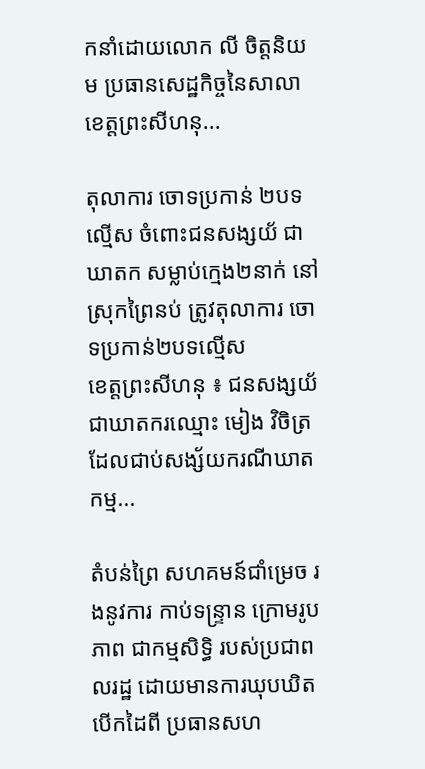កនាំដោយលោក លី ចិត្តនិយម ប្រធានសេដ្ឋកិច្ចនៃសាលាខេត្តព្រះសីហនុ...

តុលាការ ចោទប្រកាន់ ២បទល្មើស ចំពោះជនសង្សយ័ ជាឃាតក សម្លាប់ក្មេង២នាក់ នៅស្រុកព្រៃនប់ ត្រូវតុលាការ ចោទប្រកាន់២បទល្មើស
ខេត្តព្រះសីហនុ ៖ ជនសង្សយ័ជាឃាតករឈ្មោះ មៀង វិចិត្រ ដែលជាប់សង្ស័យករណីឃាតកម្ម...

តំបន់ព្រៃ សហគមន៍ជាំម្រេច រងនូវការ កាប់ទន្ទ្រាន ក្រោមរូបភាព ជាកម្មសិទ្ធិ របស់ប្រជាពលរដ្ឋ ដោយមានការឃុបឃិតបើកដៃពី ប្រធានសហ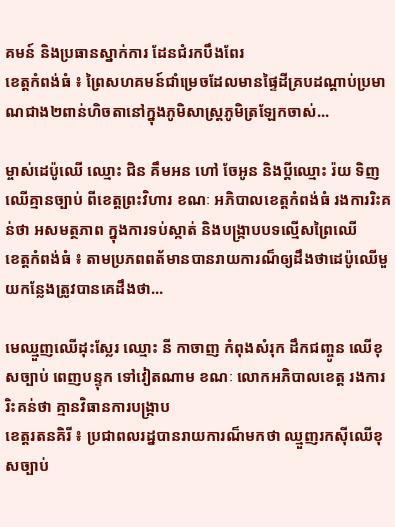គមន៍ និងប្រធានស្នាក់ការ ដែនជំរកបឹងពែរ
ខេត្តកំពង់ធំ ៖ ព្រៃសហគមន៍ជាំម្រេចដែលមានផ្ទៃដីគ្របដណ្តាប់ប្រមាណជាង២ពាន់ហិចតានៅក្នុងភូមិសាស្រ្តភូមិត្រឡែកចាស់...

ម្ចាស់ដេប៉ូឈើ ឈ្មោះ ជិន គឹមអន ហៅ ចែអូន និងប្ដីឈ្មោះ រ៉យ ទិញឈើគ្មានច្បាប់ ពីខេត្តព្រះវិហារ ខណៈ អភិបាលខេត្តកំពង់ធំ រងការរិះគន់ថា អសមត្ថភាព ក្នុងការទប់ស្កាត់ និងបង្រ្កាបបទល្មើសព្រៃឈើ
ខេត្តកំពង់ធំ ៖ តាមប្រភពពត័មានបានរាយការណ៏ឲ្យដឹងថាដេប៉ូឈើមួយកន្លែងត្រូវបានគេដឹងថា...

មេឈ្មួញឈើដុះស្លែរ ឈ្មោះ នី កាចាញ កំពុងសំរុក ដឹកជញ្ចូន ឈើខុសច្បាប់ ពេញបន្ទុក ទៅវៀតណាម ខណៈ លោកអភិបាលខេត្ត រងការរិះគន់ថា គ្មានវិធានការបង្រ្កាប
ខេត្តរតនគិរី ៖ ប្រជាពលរដ្នបានរាយការណ៏មកថា ឈ្មួញរកស៊ីឈើខុសច្បាប់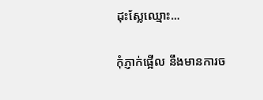ដុះស្លែឈ្មោះ...

កុំភ្ញាក់ផ្អើល នឹងមានការច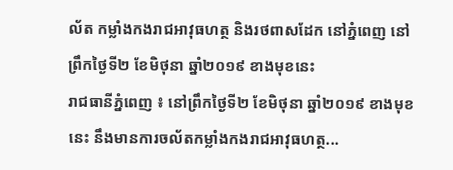ល័ត កម្លាំងកងរាជអាវុធហត្ថ និងរថពាសដែក នៅភ្នំពេញ នៅព្រឹកថ្ងៃទី២ ខែមិថុនា ឆ្នាំ២០១៩ ខាងមុខនេះ
រាជធានីភ្នំពេញ ៖ នៅព្រឹកថ្ងៃទី២ ខែមិថុនា ឆ្នាំ២០១៩ ខាងមុខនេះ នឹងមានការចល័តកម្លាំងកងរាជអាវុធហត្ថ...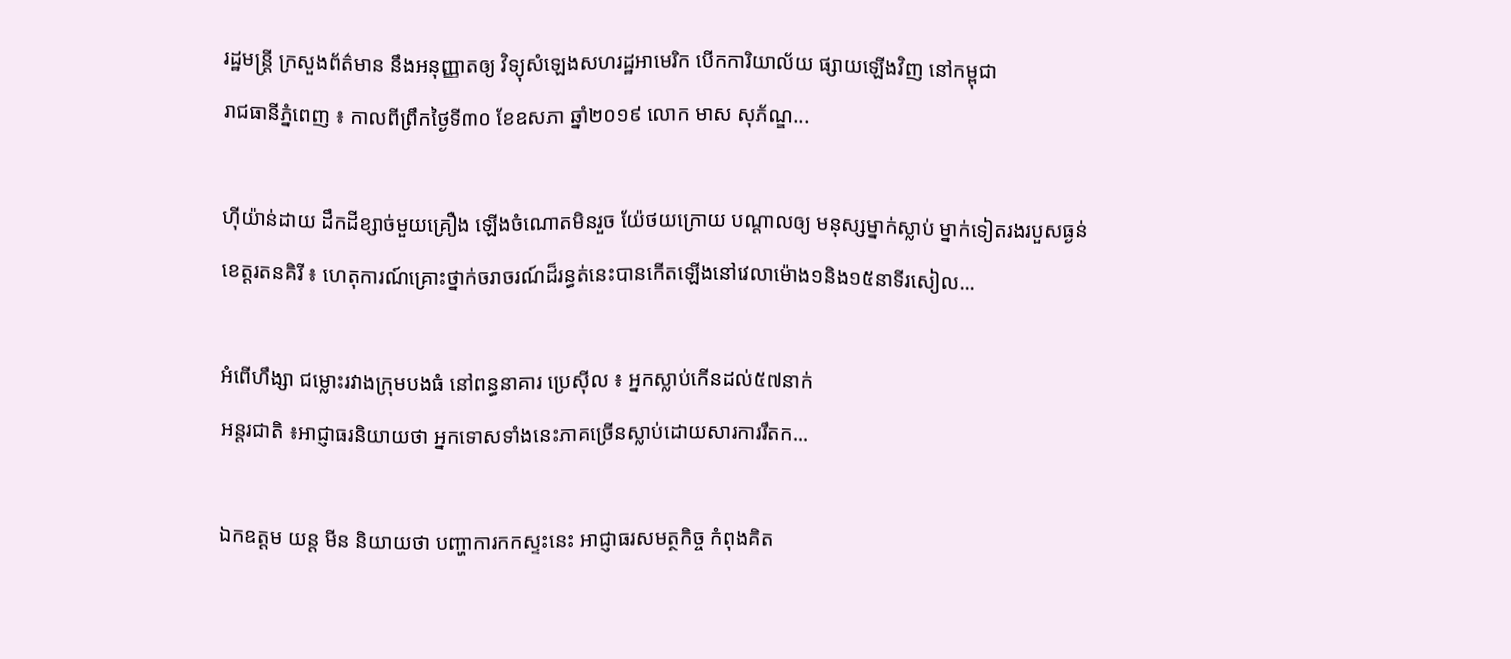រដ្ឋមន្ត្រី ក្រសួងព័ត៌មាន នឹងអនុញ្ញាតឲ្យ វិទ្យុសំឡេងសហរដ្ឋអាមេរិក បើកការិយាល័យ ផ្សាយឡើងវិញ នៅកម្ពុជា
រាជធានីភ្នំពេញ ៖ កាលពីព្រឹកថ្ងៃទី៣០ ខែឧសភា ឆ្នាំ២០១៩ លោក មាស សុភ័ណ្ឌ...

ហ៊ីយ៉ាន់ដាយ ដឹកដីខ្សាច់មួយគ្រឿង ឡើងចំណោតមិនរួច យ៉ែថយក្រោយ បណ្តាលឲ្យ មនុស្សម្នាក់ស្លាប់ ម្នាក់ទៀតរងរបួសធ្ងន់
ខេត្តរតនគិរី ៖ ហេតុការណ៍គ្រោះថ្នាក់ចរាចរណ៍ដ៏រន្ធត់នេះបានកើតឡើងនៅវេលាម៉ោង១និង១៥នាទីរសៀល...

អំពើហឹង្សា ជម្លោះរវាងក្រុមបងធំ នៅពន្ធនាគារ ប្រេស៊ីល ៖ អ្នកស្លាប់កើនដល់៥៧នាក់
អន្តរជាតិ ៖អាជ្ញាធរនិយាយថា អ្នកទោសទាំងនេះភាគច្រើនស្លាប់ដោយសារការរឹតក...

ឯកឧត្តម យន្ត មីន និយាយថា បញ្ហាការកកស្ទះនេះ អាជ្ញាធរសមត្ថកិច្ច កំពុងគិត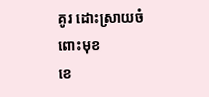គូរ ដោះស្រាយចំពោះមុខ
ខេ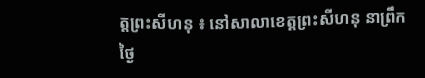ត្តព្រះសីហនុ ៖ នៅសាលាខេត្តព្រះសីហនុ នាព្រឹកថ្ងៃ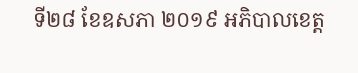ទី២៨ ខែឧសភា ២០១៩ អភិបាលខេត្ត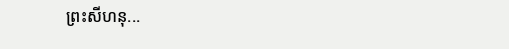ព្រះសីហនុ...